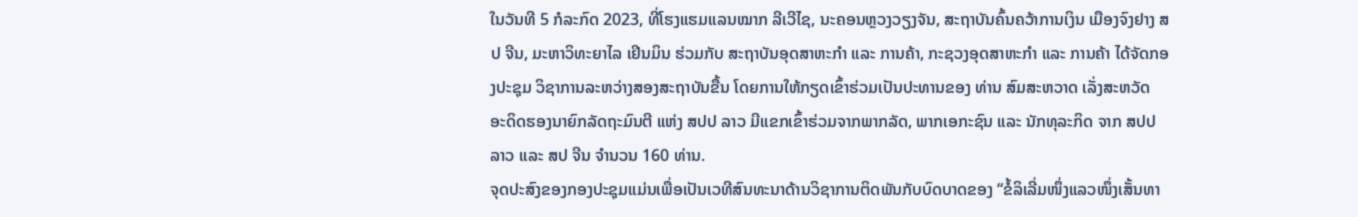ໃນວັນທີ 5 ກໍລະກົດ 2023, ທີ່ໂຮງແຮມແລນໝາກ ລີເວີໄຊ, ນະຄອນຫຼວງວຽງຈັນ, ສະຖາບັນຄົ້ນຄວ້າການເງິນ ເມືອງຈົງຢາງ ສປ ຈີນ, ມະຫາວິທະຍາໄລ ເຢິນມິນ ຮ່ວມກັບ ສະຖາບັນອຸດສາຫະກໍາ ແລະ ການຄ້າ, ກະຊວງອຸດສາຫະກໍາ ແລະ ການຄ້າ ໄດ້ຈັດກອງປະຊຸມ ວິຊາການລະຫວ່າງສອງສະຖາບັນຂື້ນ ໂດຍການໃຫ້ກຽດເຂົ້າຮ່ວມເປັນປະທານຂອງ ທ່ານ ສົມສະຫວາດ ເລັ່ງສະຫວັດ ອະດິດຮອງນາຍົກລັດຖະມົນຕີ ແຫ່ງ ສປປ ລາວ ມີແຂກເຂົ້າຮ່ວມຈາກພາກລັດ, ພາກເອກະຊົນ ແລະ ນັກທຸລະກິດ ຈາກ ສປປ ລາວ ແລະ ສປ ຈີນ ຈໍານວນ 160 ທ່ານ.
ຈຸດປະສົງຂອງກອງປະຊຸມແມ່ນເພື່ອເປັນເວທີສົນທະນາດ້ານວິຊາການຕິດພັນກັບບົດບາດຂອງ “ຂໍ້ລິເລີ່ມໜຶ່ງແລວໜຶ່ງເສັ້ນທາ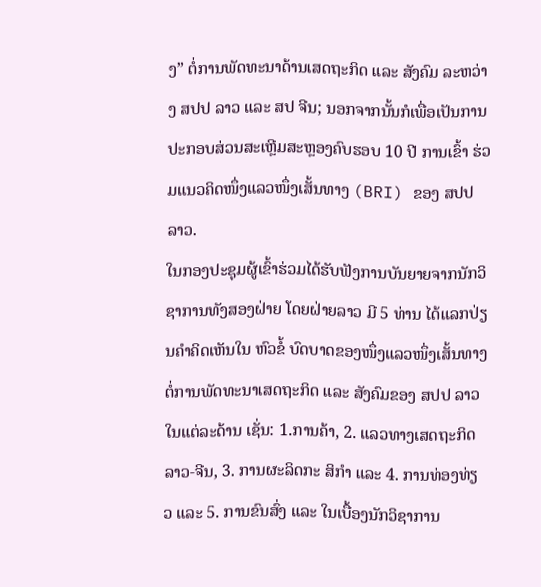ງ” ຕໍ່ການພັດທະນາດ້ານເສດຖະກິດ ແລະ ສັງຄົມ ລະຫວ່າງ ສປປ ລາວ ແລະ ສປ ຈີນ; ນອກຈາກນັ້ນກໍເພື່ອເປັນການປະກອບສ່ວນສະເຫຼີມສະຫຼອງຄົບຮອບ 10 ປີ ການເຂົ້າ ຮ່ວມແນວຄິດໜຶ່ງແລວໜຶ່ງເສັ້ນທາງ (BRI) ຂອງ ສປປ ລາວ.
ໃນກອງປະຊຸມຜູ້ເຂົ້າຮ່ວມໄດ້ຮັບຟັງການບັນຍາຍຈາກນັກວິຊາການທັງສອງຝ່າຍ ໂດຍຝ່າຍລາວ ມີ 5 ທ່ານ ໄດ້ແລກປ່ຽນຄໍາຄິດເຫັນໃນ ຫົວຂໍ້ ບົດບາດຂອງໜຶ່ງແລວໜຶ່ງເສັ້ນທາງຕໍ່ການພັດທະນາເສດຖະກິດ ແລະ ສັງຄົມຂອງ ສປປ ລາວ ໃນແຕ່ລະດ້ານ ເຊັ່ນ: 1.ການຄ້າ, 2. ແລວທາງເສດຖະກິດລາວ-ຈີນ, 3. ການຜະລິດກະ ສິກໍາ ແລະ 4. ການທ່ອງທ່ຽວ ແລະ 5. ການຂົນສົ່ງ ແລະ ໃນເບື້ອງນັກວິຊາການ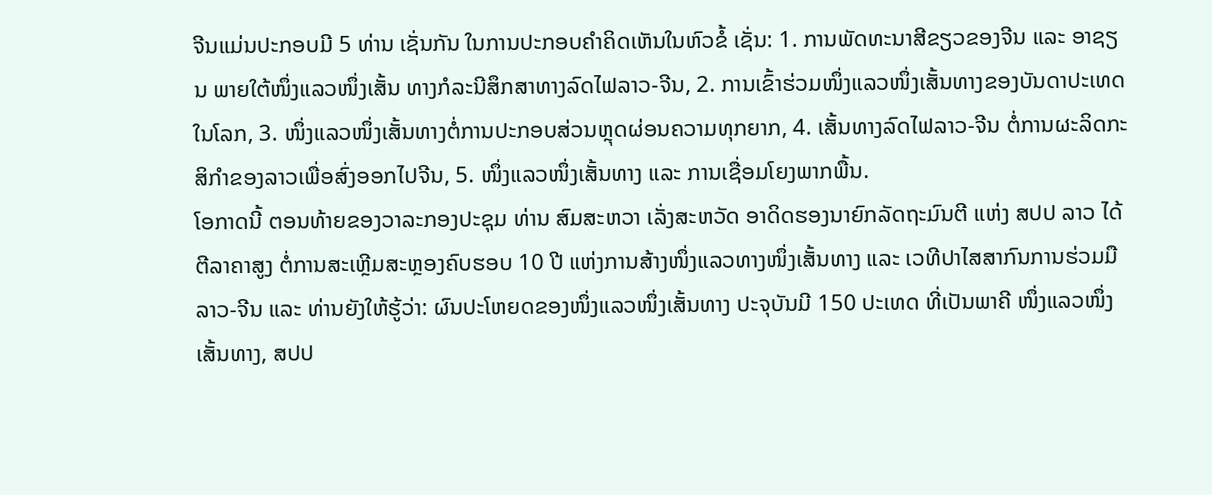ຈີນແມ່ນປະກອບມີ 5 ທ່ານ ເຊັ່ນກັນ ໃນການປະກອບຄໍາຄິດເຫັນໃນຫົວຂໍ້ ເຊັ່ນ: 1. ການພັດທະນາສີຂຽວຂອງຈີນ ແລະ ອາຊຽນ ພາຍໃຕ້ໜຶ່ງແລວໜຶ່ງເສັ້ນ ທາງກໍລະນີສຶກສາທາງລົດໄຟລາວ-ຈີນ, 2. ການເຂົ້າຮ່ວມໜຶ່ງແລວໜຶ່ງເສັ້ນທາງຂອງບັນດາປະເທດໃນໂລກ, 3. ໜຶ່ງແລວໜຶ່ງເສັ້ນທາງຕໍ່ການປະກອບສ່ວນຫຼຸດຜ່ອນຄວາມທຸກຍາກ, 4. ເສັ້ນທາງລົດໄຟລາວ-ຈີນ ຕໍ່ການຜະລິດກະສິກໍາຂອງລາວເພື່ອສົ່ງອອກໄປຈີນ, 5. ໜຶ່ງແລວໜຶ່ງເສັ້ນທາງ ແລະ ການເຊື່ອມໂຍງພາກພື້ນ.
ໂອກາດນີ້ ຕອນທ້າຍຂອງວາລະກອງປະຊຸມ ທ່ານ ສົມສະຫວາ ເລັ່ງສະຫວັດ ອາດິດຮອງນາຍົກລັດຖະມົນຕີ ແຫ່ງ ສປປ ລາວ ໄດ້ຕີລາຄາສູງ ຕໍ່ການສະເຫຼີມສະຫຼອງຄົບຮອບ 10 ປີ ແຫ່ງການສ້າງໜຶ່ງແລວທາງໜຶ່ງເສັ້ນທາງ ແລະ ເວທີປາໄສສາກົນການຮ່ວມມື ລາວ-ຈີນ ແລະ ທ່ານຍັງໃຫ້ຮູ້ວ່າ: ຜົນປະໂຫຍດຂອງໜຶ່ງແລວໜຶ່ງເສັ້ນທາງ ປະຈຸບັນມີ 150 ປະເທດ ທີ່ເປັນພາຄີ ໜຶ່ງແລວໜຶ່ງເສັ້ນທາງ, ສປປ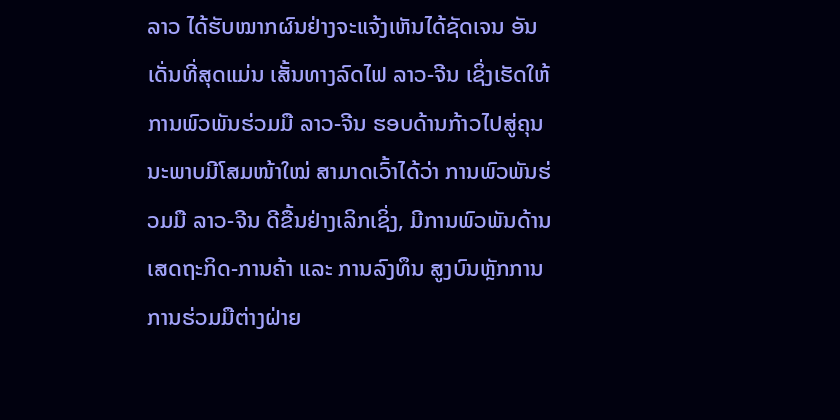ລາວ ໄດ້ຮັບໝາກຜົນຢ່າງຈະແຈ້ງເຫັນໄດ້ຊັດເຈນ ອັນເດັ່ນທີ່ສຸດແມ່ນ ເສັ້ນທາງລົດໄຟ ລາວ-ຈີນ ເຊິ່ງເຮັດໃຫ້ການພົວພັນຮ່ວມມື ລາວ-ຈີນ ຮອບດ້ານກ້າວໄປສູ່ຄຸນນະພາບມີໂສມໜ້າໃໝ່ ສາມາດເວົ້າໄດ້ວ່າ ການພົວພັນຮ່ວມມື ລາວ-ຈີນ ດີຂື້ນຢ່າງເລິກເຊິ່ງ, ມີການພົວພັນດ້ານເສດຖະກິດ-ການຄ້າ ແລະ ການລົງທຶນ ສູງບົນຫຼັກການການຮ່ວມມືຕ່າງຝ່າຍ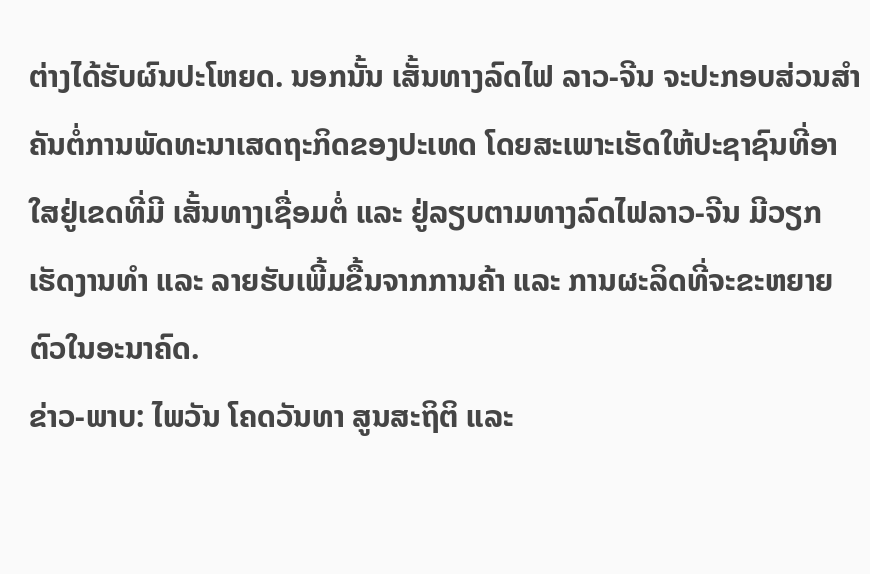ຕ່າງໄດ້ຮັບຜົນປະໂຫຍດ. ນອກນັ້ນ ເສັ້ນທາງລົດໄຟ ລາວ-ຈີນ ຈະປະກອບສ່ວນສໍາຄັນຕໍ່ການພັດທະນາເສດຖະກິດຂອງປະເທດ ໂດຍສະເພາະເຮັດໃຫ້ປະຊາຊົນທີ່ອາໃສຢູ່ເຂດທີ່ມີ ເສັ້ນທາງເຊື່ອມຕໍ່ ແລະ ຢູ່ລຽບຕາມທາງລົດໄຟລາວ-ຈີນ ມີວຽກເຮັດງານທໍາ ແລະ ລາຍຮັບເພີ້ມຂື້ນຈາກການຄ້າ ແລະ ການຜະລິດທີ່ຈະຂະຫຍາຍຕົວໃນອະນາຄົດ.
ຂ່າວ-ພາບ: ໄພວັນ ໂຄດວັນທາ ສູນສະຖິຕິ ແລະ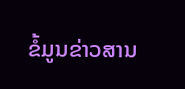ຂໍ້ມູນຂ່າວສານ